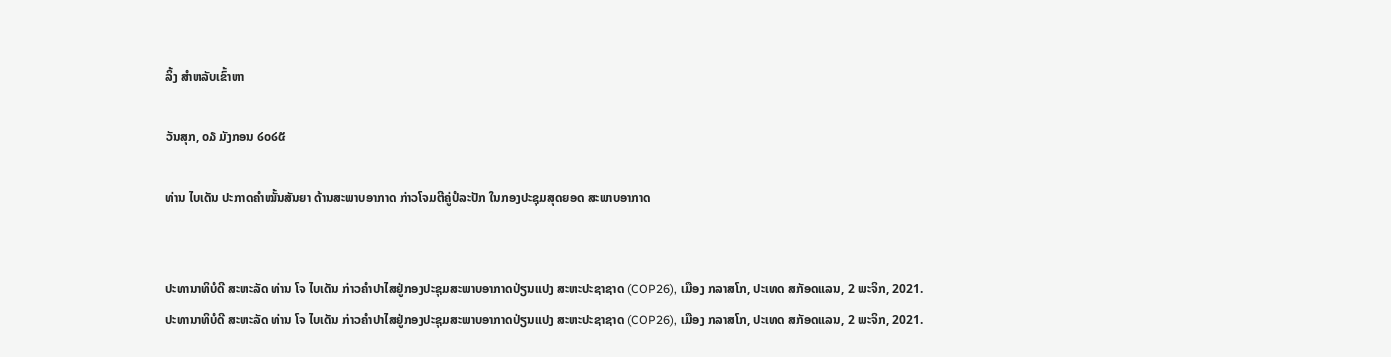ລິ້ງ ສຳຫລັບເຂົ້າຫາ

ວັນສຸກ, ໐໓ ມັງກອນ ໒໐໒໕

ທ່ານ ໄບເດັນ ປະກາດຄຳໝັ້ນສັນຍາ ດ້ານສະພາບອາກາດ ກ່າວໂຈມຕີຄູ່ປໍລະປັກ ໃນກອງປະຊຸມສຸດຍອດ ສະພາບອາກາດ


ປະທານາທິບໍດີ ສະຫະລັດ ທ່ານ ໂຈ ໄບເດັນ ກ່າວຄຳປາໄສຢູ່ກອງປະຊຸມສະພາບອາກາດປ່ຽນແປງ ສະຫະປະຊາຊາດ (COP26), ເມືອງ ກລາສໂກ, ປະເທດ ສກັອດແລນ, 2 ພະຈິກ, 2021.
ປະທານາທິບໍດີ ສະຫະລັດ ທ່ານ ໂຈ ໄບເດັນ ກ່າວຄຳປາໄສຢູ່ກອງປະຊຸມສະພາບອາກາດປ່ຽນແປງ ສະຫະປະຊາຊາດ (COP26), ເມືອງ ກລາສໂກ, ປະເທດ ສກັອດແລນ, 2 ພະຈິກ, 2021.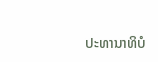ປະທານາທິບໍ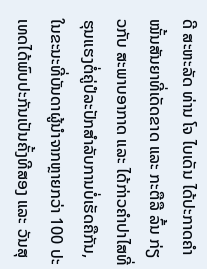ດີ ສະຫະລັດ ທ່ານ ໂຈ ໄບເດັນ ໄດ້ປະກາດຄຳໝັ້ນສັນຍາທີ່ເດັດຂາດ ແລະ ກະຕືລື ລົ້ນ ກ່ຽວກັບ ສະພາບອາກາດ ແລະ ໄດ້ກ່າວຄຳປາໄສທີ່ຮຸນແຮງຕໍ່ຄູ່ປໍລະປັກສຳລັບການບໍ່ເຮັດຄືກັນ, ໃນຂະນະທີ່ບັນດາຜູ້ນຳຈາກຫຼາຍກວ່າ 100 ປະເທດໄດ້ພົບປະກັນເປັນຄັ້ງທີສອງ ແລະ ວັນສຸ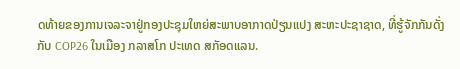ດທ້າຍຂອງການເຈລະຈາຢູ່ກອງປະຊຸມໃຫຍ່ສະພາບອາກາດປ່ຽນແປງ ສະຫະປະຊາຊາດ, ທີ່ຮູ້ຈັກກັນດັ່ງກັບ COP26 ໃນເມືອງ ກລາສໂກ ປະເທດ ສກັອດແລນ.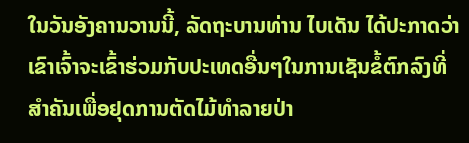ໃນວັນອັງຄານວານນີ້, ລັດຖະບານທ່ານ ໄບເດັນ ໄດ້ປະກາດວ່າເຂົາເຈົ້າຈະເຂົ້າຮ່ວມກັບປະເທດອື່ນໆໃນການເຊັນຂໍ້ຕົກລົງທີ່ສຳຄັນເພື່ອຢຸດການຕັດໄມ້ທຳລາຍປ່າ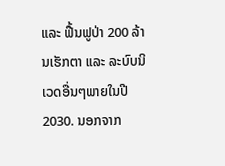ແລະ ຟື້ນຟູປ່າ 200 ລ້ານເຮັກຕາ ແລະ ລະບົບນິເວດອື່ນໆພາຍໃນປີ 2030. ນອກຈາກ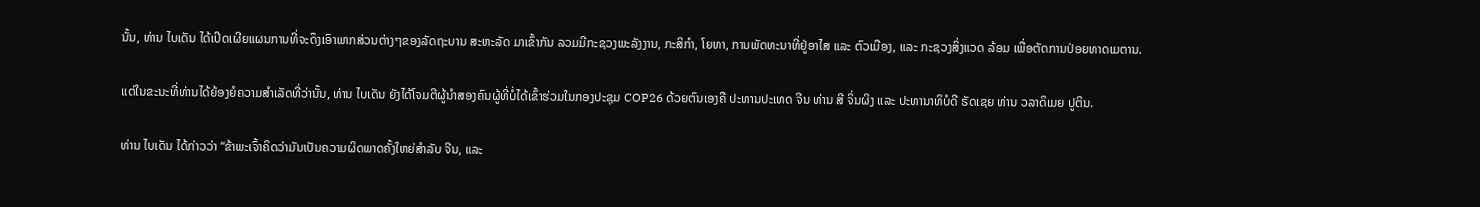ນັ້ນ, ທ່ານ ໄບເດັນ ໄດ້ເປີດເຜີຍແຜນການທີ່ຈະດຶງເອົາພາກສ່ວນຕ່າງໆຂອງລັດຖະບານ ສະຫະລັດ ມາເຂົ້າກັນ ລວມມີກະຊວງພະລັງງານ, ກະສິກຳ, ໂຍທາ, ການພັດທະນາທີ່ຢູ່ອາໄສ ແລະ ຕົວເມືອງ, ແລະ ກະຊວງສິ່ງແວດ ລ້ອມ ເພື່ອຕັດການປ່ອຍທາດເມຕານ.

ແຕ່ໃນຂະນະທີ່ທ່ານໄດ້ຍ້ອງຍໍຄວາມສຳເລັດທີ່ວ່ານັ້ນ, ທ່ານ ໄບເດັນ ຍັງໄດ້ໂຈມຕີຜູ້ນຳສອງຄົນຜູ້ທີ່ບໍ່ໄດ້ເຂົ້າຮ່ວມໃນກອງປະຊຸມ COP26 ດ້ວຍຕົນເອງຄື ປະທານປະເທດ ຈີນ ທ່ານ ສີ ຈິ່ນຜິງ ແລະ ປະທານາທິບໍດີ ຣັດເຊຍ ທ່ານ ວລາດິເມຍ ປູຕິນ.

ທ່ານ ໄບເດັນ ໄດ້ກ່າວວ່າ “ຂ້າພະເຈົ້າຄິດວ່າມັນເປັນຄວາມຜິດພາດຄັ້ງໃຫຍ່ສຳລັບ ຈີນ, ແລະ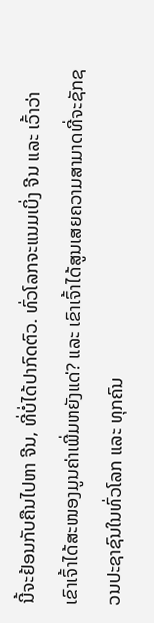ນີ້ຈະຢ້ອນກັບຄືນໄປຫາ ຈີນ, ທີ່ບໍ່ໄດ້ປາກົດຕົວ. ທົ່ວໂລກຈະແນມເບິ່ງ ຈີນ ແລະ ເວົ້າວ່າ ເຂົາເຈົ້າໄດ້ສະໜອງມູນຄ່າເພີ່ມຫຍັງແດ່? ແລະ ເຂົາເຈົ້າໄດ້ສູນເສຍຄວາມສາມາດທີ່ຈະຊັກຊວນປະຊາຊົນໃນທົ່ວໂລກ ແລະ ທຸກຄົນ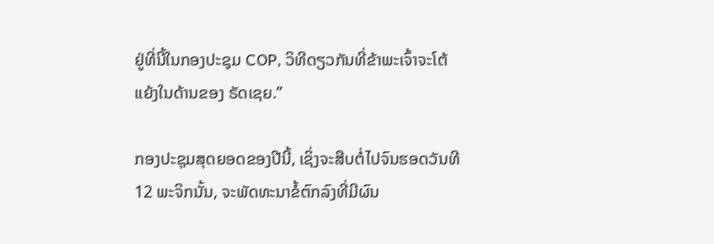ຢູ່ທີ່ນີ້ໃນກອງປະຊຸມ COP, ວິທີດຽວກັນທີ່ຂ້າພະເຈົ້າຈະໂຕ້ແຍ້ງໃນດ້ານຂອງ ຣັດເຊຍ.”

ກອງປະຊຸມສຸດຍອດຂອງປີນີ້, ເຊິ່ງຈະສືບຕໍ່ໄປຈົນຮອດວັນທີ 12 ພະຈິກນັ້ນ, ຈະພັດທະນາຂໍ້ຕົກລົງທີ່ມີຜົນ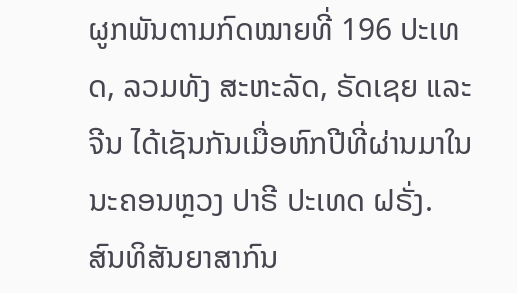ຜູກພັນຕາມກົດໝາຍທີ່ 196 ປະເທດ, ລວມທັງ ສະຫະລັດ, ຣັດເຊຍ ແລະ ຈີນ ໄດ້ເຊັນກັນເມື່ອຫົກປີທີ່ຜ່ານມາໃນນະຄອນຫຼວງ ປາຣີ ປະເທດ ຝຣັ່ງ. ສົນທິສັນຍາສາກົນ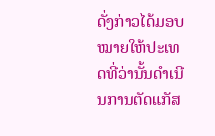ດັ່ງກ່າວໄດ້ມອບໝາຍໃຫ້ປະເທດທີ່ວ່ານັ້ນດຳເນີນການຕັດແກັສ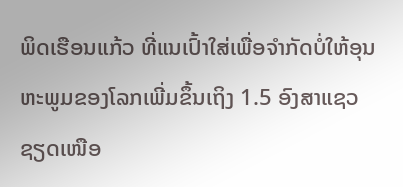ພິດເຮືອນແກ້ວ ທີ່ແນເປົ້າໃສ່ເພື່ອຈຳກັດບໍ່ໃຫ້ອຸນຫະພູມຂອງໂລກເພີ່ມຂຶ້ນເຖິງ 1.5 ອົງສາແຊວຊຽດເໜືອ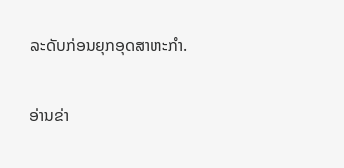ລະດັບກ່ອນຍຸກອຸດສາຫະກຳ.

ອ່ານຂ່າ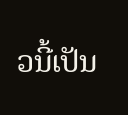ວນີ້ເປັນ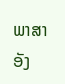ພາສາອັງ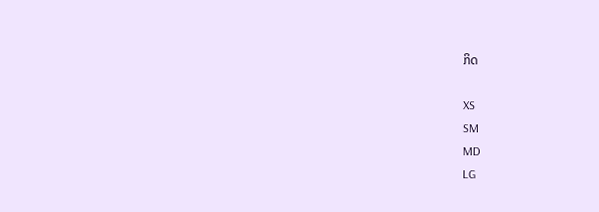ກິດ

XS
SM
MD
LG